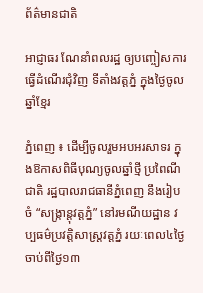ព័ត៌មានជាតិ

អាជ្ញាធរ ណែនាំពលរដ្ឋ ឲ្យបញ្ចៀសការ ធ្វើដំណើរជុំវិញ ទីតាំងវត្តភ្នំ ក្នុងថ្ងៃចូលឆ្នាំខ្មែរ

ភ្នំពេញ ៖ ដើម្បីចូលរួមអបអរសាទរ ក្នុងឱកាសពិធីបុណ្យចូលឆ្នាំថ្មី ប្រពៃណីជាតិ រដ្ឋបាលរាជធានីភ្នំពេញ នឹងរៀបចំ “សង្ក្រាន្តុវត្តភ្នំ” នៅរមណីយដ្ឋាន វប្បធម៌ប្រវត្តិសាស្ត្រវត្តភ្នំ រយៈពេល៤ថ្ងៃ ចាប់ពីថ្ងៃ១៣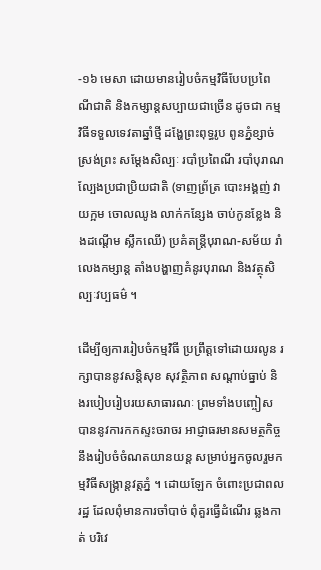-១៦ មេសា ដោយមានរៀបចំកម្មវិធីបែបប្រពៃណីជាតិ និងកម្សាន្តសប្បាយជាច្រើន ដូចជា កម្មវិធីទទួលទេវតាឆ្នាំថ្មី ដង្ហែព្រះពុទ្ធរូប ពូនភ្នំខ្សាច់ ស្រង់ព្រះ សម្ដែងសិល្បៈ របាំប្រពៃណី របាំបុរាណ ល្បែងប្រជាប្រិយជាតិ (ទាញព្រ័ត្រ បោះអង្គញ់ វាយក្អម ចោលឈូង លាក់កន្សែង ចាប់កូនខ្លែង និងដណ្តើម ស្លឹកឈើ) ប្រគំតន្ត្រីបុរាណ-សម័យ រាំលេងកម្សាន្ត តាំងបង្ហាញគំនូរបុរាណ និងវត្ថុសិល្បៈវប្បធម៌ ។

ដើម្បីឲ្យការរៀបចំកម្មវិធី ប្រព្រឹត្តទៅដោយរលូន រក្សាបាននូវសន្តិសុខ សុវត្ថិភាព សណ្តាប់ធ្នាប់ និងរបៀបរៀបរយសាធារណៈ ព្រមទាំងបញ្ចៀស បាននូវការកកស្ទះចរាចរ អាជ្ញាធរមានសមត្ថកិច្ច នឹងរៀបចំចំណតយានយន្ត សម្រាប់អ្នកចូលរួមកម្មវិធីសង្ក្រាន្តវត្តភ្នំ ។ ដោយឡែក ចំពោះប្រជាពលរដ្ឋ ដែលពុំមានការចាំបាច់ ពុំគួរធ្វើដំណើរ ឆ្លងកាត់ បរិវេ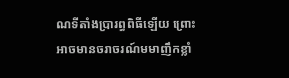ណទីតាំងប្រារព្ធពិធីឡើយ ព្រោះអាចមានចរាចរណ៍មមាញឹកខ្លាំ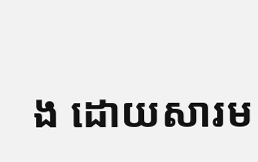ង ដោយសារម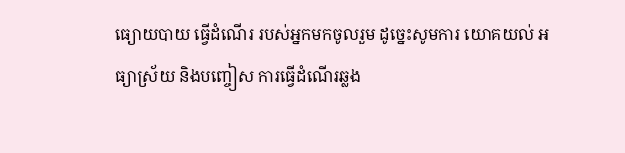ធ្យោយបាយ ធ្វើដំណើរ របស់អ្នកមកចូលរួម ដូច្នេះសូមការ យោគយល់ អធ្យាស្រ័យ និងបញ្ចៀស ការធ្វើដំណើរឆ្លង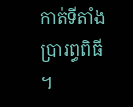កាត់ទីតាំងប្រារព្ធពិធី ។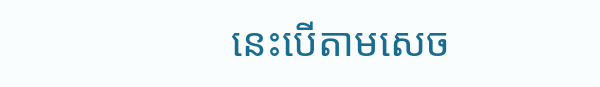នេះបើតាមសេច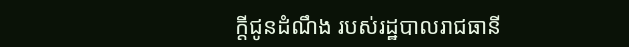ក្តីជូនដំណឹង របស់រដ្ឋបាលរាជធានី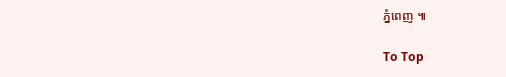ភ្នំពេញ ៕

To Top